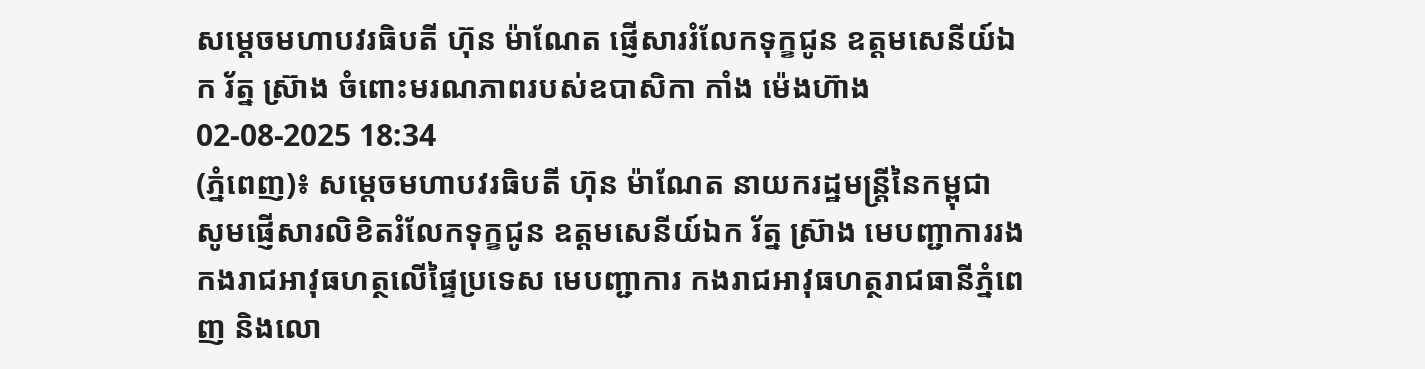សម្តេចមហាបវរធិបតី ហ៊ុន ម៉ាណែត ផ្ញើសាររំលែកទុក្ខជូន ឧត្តមសេនីយ៍ឯក រ័ត្ន ស្រ៊ាង ចំពោះមរណភាពរបស់ឧបាសិកា កាំង ម៉េងហ៊ាង
02-08-2025 18:34
(ភ្នំពេញ)៖ សម្តេចមហាបវរធិបតី ហ៊ុន ម៉ាណែត នាយករដ្ឋមន្រ្តីនៃកម្ពុជា សូមផ្ញើសារលិខិតរំលែកទុក្ខជូន ឧត្តមសេនីយ៍ឯក រ័ត្ន ស្រ៊ាង មេបញ្ជាការរង កងរាជអាវុធហត្ថលើផ្ទៃប្រទេស មេបញ្ជាការ កងរាជអាវុធហត្ថរាជធានីភ្នំពេញ និងលោ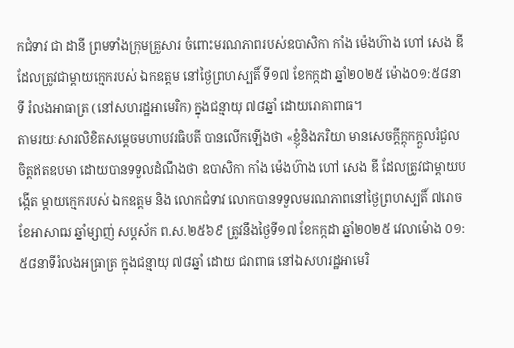កជំទាវ ជា ដានី ព្រមទាំងក្រុមគ្រួសារ ចំពោះមរណភាពរបស់ឧបាសិកា កាំង ម៉េងហ៊ាង ហៅ សេង ឌី ដែលត្រូវជាម្តាយក្មេករបស់ ឯកឧត្តម នៅថ្ងៃព្រហស្បតិ៍ ទី១៧ ខែកក្កដា ឆ្នាំ២០២៥ ម៉ោង០១:៥៨នាទី រំលងអាធាត្រ (នៅសហរដ្ឋអាមេរិក) ក្នុងជន្មាយុ ៧៨ឆ្នាំ ដោយរោគាពាធ។
តាមរយៈសារលិខិតសម្តេចមហាបវរធិបតី បានលើកឡើងថា «ខ្ញុំនិងភរិយា មានសេចក្ដីក្ដុកក្ដួលរំជួលចិត្តឥតឧបមា ដោយបានទទួលដំណឹងថា ឧបាសិកា កាំង ម៉េងហ៊ាង ហៅ សេង ឌី ដែលត្រូវជាម្តាយបង្កើត ម្តាយក្មេករបស់ ឯកឧត្តម និង លោកជំទាវ លោកបានទទួលមរណភាពនៅថ្ងៃព្រហស្បតិ៍ ៧រោច ខែអាសាឍ ឆ្នាំម្សាញ់ សប្តស័ក ព.ស.២៥៦៩ ត្រូវនឹងថ្ងៃទី១៧ ខែកក្កដា ឆ្នាំ២០២៥ វេលាម៉ោង ០១:៥៨នាទីរំលងអធ្រាត្រ ក្នុងជន្មាយុ ៧៨ឆ្នាំ ដោយ ជរាពាធ នៅឯសហរដ្ឋអាមេរិ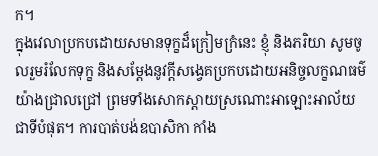ក។
ក្នុងវេលាប្រកបដោយសមានទុក្ខដ៏ក្រៀមក្រំនេះ ខ្ញុំ និងភរិយា សូមចូលរួមរំលែកទុក្ខ និងសម្តែងនូវក្តីសង្វេគប្រកបដោយអនិច្ចលក្ខណធម៌ យ៉ាងជ្រាលជ្រៅ ព្រមទាំងសោកស្តាយស្រណោះអាឡោះអាល័យជាទីបំផុត។ ការបាត់បង់ឧបាសិកា កាំង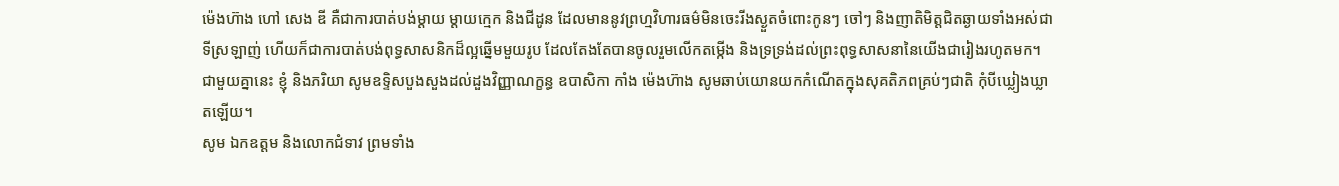ម៉េងហ៊ាង ហៅ សេង ឌី គឺជាការបាត់បង់ម្តាយ ម្តាយក្មេក និងជីដូន ដែលមាននូវព្រហ្មវិហារធម៌មិនចេះរីងស្ងួតចំពោះកូនៗ ចៅៗ និងញាតិមិត្តជិតឆ្ងាយទាំងអស់ជាទីស្រឡាញ់ ហើយក៏ជាការបាត់បង់ពុទ្ធសាសនិកដ៏ល្អឆ្នើមមួយរូប ដែលតែងតែបានចូលរួមលើកតម្កើង និងទ្រទ្រង់ដល់ព្រះពុទ្ធសាសនានៃយើងជារៀងរហូតមក។
ជាមួយគ្នានេះ ខ្ញុំ និងភរិយា សូមឧទ្ទិសបួងសួងដល់ដួងវិញ្ញាណក្ខន្ធ ឧបាសិកា កាំង ម៉េងហ៊ាង សូមឆាប់យោនយកកំណើតក្នុងសុគតិភពគ្រប់ៗជាតិ កុំបីឃ្លៀងឃ្លាតឡើយ។
សូម ឯកឧត្តម និងលោកជំទាវ ព្រមទាំង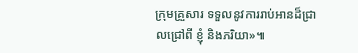ក្រុមគ្រួសារ ទទួលនូវការរាប់អានដ៏ជ្រាលជ្រៅពី ខ្ញុំ និងភរិយា»៕